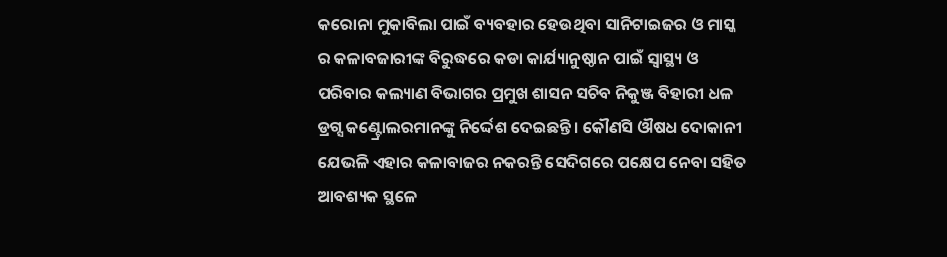କରୋନା ମୁକାବିଲା ପାଇଁ ବ୍ୟବହାର ହେଉଥିବା ସାନିଟାଇଜର ଓ ମାସ୍କ ର କଳାବଜାରୀଙ୍କ ବିରୁଦ୍ଧରେ କଡା କାର୍ଯ୍ୟାନୁଷ୍ଠାନ ପାଇଁ ସ୍ୱାସ୍ଥ୍ୟ ଓ ପରିବାର କଲ୍ୟାଣ ବିଭାଗର ପ୍ରମୁଖ ଶାସନ ସଚିବ ନିକୁଞ୍ଜ ବିହାରୀ ଧଳ ଡ୍ରଗ୍ସ କଣ୍ଟ୍ରୋଲରମାନଙ୍କୁ ନିର୍ଦ୍ଦେଶ ଦେଇଛନ୍ତି । କୌଣସି ଔଷଧ ଦୋକାନୀ ଯେଭଳି ଏହାର କଳାବାଜର ନକରନ୍ତି ସେଦିଗରେ ପକ୍ଷେପ ନେବା ସହିତ ଆବଶ୍ୟକ ସ୍ଥଳେ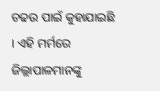ଚଢଉ ପାଇଁ କୁହାଯାଇଛି । ଏହି ମର୍ମରେ ଜିଲ୍ଲାପାଳମାନଙ୍କୁ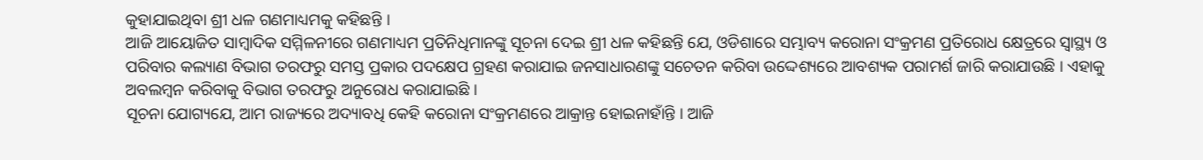କୁହାଯାଇଥିବା ଶ୍ରୀ ଧଳ ଗଣମାଧ୍ୟମକୁ କହିଛନ୍ତି ।
ଆଜି ଆୟୋଜିତ ସାମ୍ବାଦିକ ସମ୍ମିଳନୀରେ ଗଣମାଧ୍ୟମ ପ୍ରତିନିଧିମାନଙ୍କୁ ସୂଚନା ଦେଇ ଶ୍ରୀ ଧଳ କହିଛନ୍ତି ଯେ, ଓଡିଶାରେ ସମ୍ଭାବ୍ୟ କରୋନା ସଂକ୍ରମଣ ପ୍ରତିରୋଧ କ୍ଷେତ୍ରରେ ସ୍ୱାସ୍ଥ୍ୟ ଓ ପରିବାର କଲ୍ୟାଣ ବିଭାଗ ତରଫରୁ ସମସ୍ତ ପ୍ରକାର ପଦକ୍ଷେପ ଗ୍ରହଣ କରାଯାଇ ଜନସାଧାରଣଙ୍କୁ ସଚେତନ କରିବା ଉଦ୍ଦେଶ୍ୟରେ ଆବଶ୍ୟକ ପରାମର୍ଶ ଜାରି କରାଯାଉଛି । ଏହାକୁ ଅବଲମ୍ବନ କରିବାକୁ ବିଭାଗ ତରଫରୁ ଅନୁରୋଧ କରାଯାଇଛି ।
ସୂଚନା ଯୋଗ୍ୟଯେ, ଆମ ରାଜ୍ୟରେ ଅଦ୍ୟାବଧି କେହି କରୋନା ସଂକ୍ରମଣରେ ଆକ୍ରାନ୍ତ ହୋଇନାହାଁନ୍ତି । ଆଜି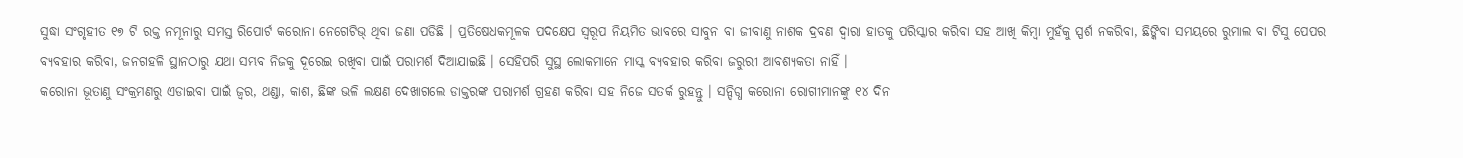ସୁଦ୍ଧା ସଂଗୃହୀତ ୧୭ ଟି ରକ୍ତ ନମୂନାରୁ ସମସ୍ତ ରିପୋର୍ଟ କରୋନା ନେଗେଟିଭ୍ ଥିବା ଜଣା ପଡିଛି । ପ୍ରତିଷେଧକମୂଳକ ପଦକ୍ଷେପ ସ୍ୱରୂପ ନିୟମିତ ଭାବରେ ସାବୁନ ବା ଜୀବାଣୁ ନାଶକ ଦ୍ରବଣ ଦ୍ୱାରା ହାତକୁ ପରିସ୍କାର କରିବା ସହ ଆଖି କିମ୍ବା ମୁହଁକୁ ସ୍ପର୍ଶ ନକରିବା, ଛିଙ୍କିବା ସମୟରେ ରୁମାଲ ବା ଟିସୁ ପେପର ବ୍ୟବହାର କରିବା, ଜନଗହଳି ସ୍ଥାନଠାରୁ ଯଥା ସମ୍ଭବ ନିଜକୁ ଦୂରେଇ ରଖିବା ପାଇଁ ପରାମର୍ଶ ଦିଆଯାଇଛି । ସେହିପରି ସୁସ୍ଥ ଲୋକମାନେ ମାସ୍କ ବ୍ୟବହାର କରିବା ଜରୁରୀ ଆବଶ୍ୟକତା ନାହିଁ ।
କରୋନା ଭୂତାଣୁ ସଂକ୍ରମଣରୁ ଏଡାଇବା ପାଇଁ ଜ୍ୱର, ଥଣ୍ଡା, କାଶ, ଛିଙ୍କ ଭଳି ଲକ୍ଷଣ ଦେଖାଗଲେ ଡାକ୍ତରଙ୍କ ପରାମର୍ଶ ଗ୍ରହଣ କରିବା ସହ ନିଜେ ସତର୍କ ରୁହନ୍ତୁ । ସନ୍ଦିଗ୍ଧ କରୋନା ରୋଗୀମାନଙ୍କୁ ୧୪ ଦିନ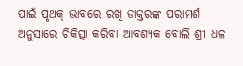ପାଇଁ ପୃଥକ୍ ଭାବରେ ରଖି ଡାକ୍ତରଙ୍କ ପରାମର୍ଶ ଅନୁସାରେ ଚିକିତ୍ସା କରିବା ଆବଶ୍ୟକ ବୋଲି ଶ୍ରୀ ଧଳ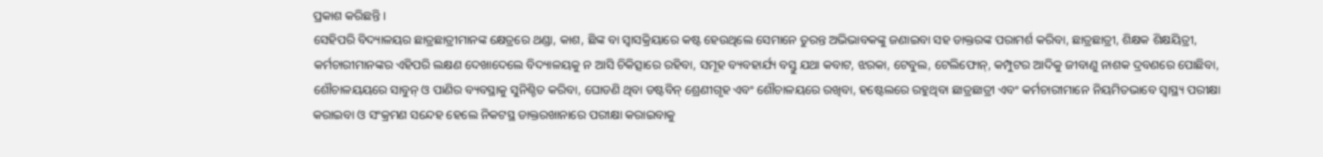ପ୍ରକାଶ କରିଛନ୍ତି ।
ସେହିପରି ବିଦ୍ୟାଳୟର ଛାତ୍ରଛାତ୍ରୀମାନଙ୍କ କ୍ଷେତ୍ରରେ ଥଣ୍ଡା, କାଶ, ଛିଙ୍କ ବା ସ୍ୱାସକ୍ରିୟାରେ କଷ୍ଟ ହେଉଥିଲେ ସେମାନେ ତୁରନ୍ତ ଅଭିଭାବକଙ୍କୁ ଜଣାଇବା ସହ ଡାକ୍ତରଙ୍କ ପରାମର୍ଶ କରିବା, ଛାତ୍ରଛାତ୍ରୀ, ଶିକ୍ଷକ ଶିକ୍ଷୟିତ୍ରୀ, କର୍ମଚାରୀମାନଙ୍କର ଏହିପରି ଲକ୍ଷଣ ଦେଖାଦେଲେ ବିଦ୍ୟାଳୟକୁ ନ ଆସି ଚିକିତ୍ସାରେ ରହିବା, ସମୂହ ବ୍ୟବହାର୍ଯ୍ୟ ବସ୍ତୁ ଯଥା କବାଟ, ଝରକା, ଟେବୁଲ, ଟେଲିଫୋନ୍, କମ୍ପୁଟର ଆଦିକୁ ଜୀବାଣୁ ନାଶକ ଦ୍ରବଣରେ ପୋଛିବା, ଶୌଚାଳୟୟରେ ସାବୁନ୍ ଓ ପାଣିର ବ୍ୟବସ୍ଥାକୁ ସୁନିଶ୍ଚିତ କରିବା, ଘୋଡଣି ଥିବା ଡଷ୍ଟବିନ୍ ଶ୍ରେଣୀଗୃହ ଏବଂ ଶୌଚାଳୟରେ ରଖିବା, ହଷ୍ଟେଲରେ ରହୁଥିବା ଛାତ୍ରଛାତ୍ରୀ ଏବଂ କର୍ମଚାରୀମାନେ ନିୟମିତଭାବେ ସ୍ୱାସ୍ଥ୍ୟ ପରୀକ୍ଷା କରାଇବା ଓ ସଂକ୍ରମଣ ସନ୍ଦେହ ହେଲେ ନିକଟସ୍ଥ ଡାକ୍ତରଖାନାରେ ପରୀକ୍ଷା କରାଇବାକୁ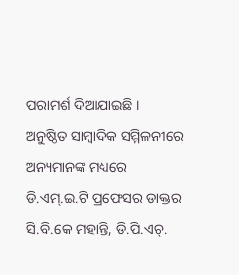ପରାମର୍ଶ ଦିଆଯାଇଛି ।
ଅନୁଷ୍ଠିତ ସାମ୍ବାଦିକ ସମ୍ମିଳନୀରେ ଅନ୍ୟମାନଙ୍କ ମଧ୍ୟରେ ଡି.ଏମ୍.ଇ.ଟି ପ୍ରଫେସର ଡାକ୍ତର ସି.ବି.କେ ମହାନ୍ତି, ଡି.ପି.ଏଚ୍.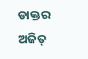ଡାକ୍ତର ଅଜିତ୍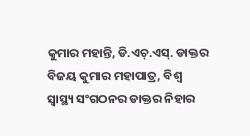କୁମାର ମହାନ୍ତି, ଡି.ଏଚ୍.ଏସ୍. ଡାକ୍ତର ବିଜୟ କୁମାର ମହାପାତ୍ର, ବିଶ୍ୱ ସ୍ୱାସ୍ଥ୍ୟ ସଂଗଠନର ଡାକ୍ତର ନିହାର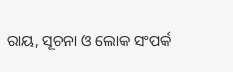ରାୟ, ସୂଚନା ଓ ଲୋକ ସଂପର୍କ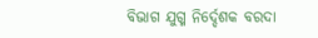ବିଭାଗ ଯୁଗ୍ମ ନିର୍ଦ୍ଦେଶକ ବରଦା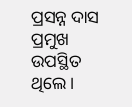ପ୍ରସନ୍ନ ଦାସ ପ୍ରମୁଖ ଉପସ୍ଥିତ ଥିଲେ ।